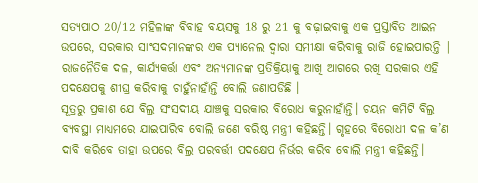ସତ୍ୟପାଠ 20/12 ମହିଳାଙ୍କ ବିବାହ ବୟସକୁ 18 ରୁ 21 କୁ ବଢ଼ାଇବାକୁ ଏକ ପ୍ରସ୍ତାବିତ ଆଇନ ଉପରେ, ସରକାର ସାଂସଦମାନଙ୍କର ଏକ ପ୍ୟାନେଲ ଦ୍ୱାରା ସମୀକ୍ଷା କରିବାକୁ ରାଜି ହୋଇପାରନ୍ତି | ରାଜନୈତିକ ଦଳ, କାର୍ଯ୍ୟକର୍ତ୍ତା ଏବଂ ଅନ୍ୟମାନଙ୍କ ପ୍ରତିକ୍ରିୟାକୁ ଆଖି ଆଗରେ ରଖି ସରକାର ଏହି ପଦକ୍ଷେପକୁ ଶୀଘ୍ର କରିବାକୁ ଚାହୁଁନାହାଁନ୍ତି ବୋଲି ଜଣାପଡିଛି ।
ସୂତ୍ରରୁ ପ୍ରକାଶ ଯେ ବିଲ୍ର ସଂସଦୀୟ ଯାଞ୍ଚକୁ ସରକାର ବିରୋଧ କରୁନାହାଁନ୍ତି। ଚୟନ କମିଟି ବିଲ୍ର ବ୍ୟବସ୍ଥା ମାଧ୍ୟମରେ ଯାଇପାରିବ ବୋଲି ଜଣେ ବରିଷ୍ଠ ମନ୍ତ୍ରୀ କହିଛନ୍ତି। ଗୃହରେ ବିରୋଧୀ ଦଳ କ’ଣ ଦାବି କରିବେ ତାହା ଉପରେ ବିଲ୍ର ପରବର୍ତ୍ତୀ ପଦକ୍ଷେପ ନିର୍ଭର କରିବ ବୋଲି ମନ୍ତ୍ରୀ କହିଛନ୍ତି।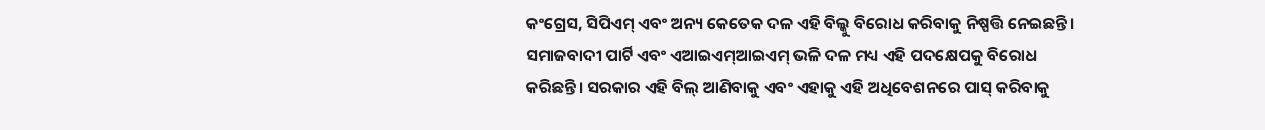କଂଗ୍ରେସ, ସିପିଏମ୍ ଏବଂ ଅନ୍ୟ କେତେକ ଦଳ ଏହି ବିଲ୍କୁ ବିରୋଧ କରିବାକୁ ନିଷ୍ପତ୍ତି ନେଇଛନ୍ତି। ସମାଜବାଦୀ ପାର୍ଟି ଏବଂ ଏଆଇଏମ୍ଆଇଏମ୍ ଭଳି ଦଳ ମଧ୍ୟ ଏହି ପଦକ୍ଷେପକୁ ବିରୋଧ କରିଛନ୍ତି। ସରକାର ଏହି ବିଲ୍ ଆଣିବାକୁ ଏବଂ ଏହାକୁ ଏହି ଅଧିବେଶନରେ ପାସ୍ କରିବାକୁ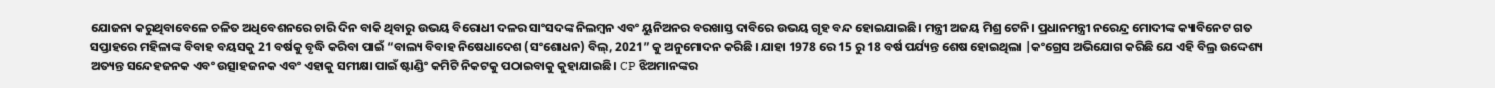ଯୋଜନା କରୁଥିବାବେଳେ ଚଳିତ ଅଧିବେଶନରେ ଚାରି ଦିନ ବାକି ଥିବାରୁ ଉଭୟ ବିରୋଧୀ ଦଳର ସାଂସଦଙ୍କ ନିଲମ୍ବନ ଏବଂ ୟୁନିଅନର ବରଖାସ୍ତ ଦାବିରେ ଉଭୟ ଗୃହ ବନ୍ଦ ହୋଇଯାଇଛି। ମନ୍ତ୍ରୀ ଅଜୟ ମିଶ୍ର ଟେନି। ପ୍ରଧାନମନ୍ତ୍ରୀ ନରେନ୍ଦ୍ର ମୋଦୀଙ୍କ କ୍ୟାବିନେଟ ଗତ ସପ୍ତାହରେ ମହିଳାଙ୍କ ବିବାହ ବୟସକୁ 21 ବର୍ଷକୁ ବୃଦ୍ଧି କରିବା ପାଇଁ “ବାଲ୍ୟ ବିବାହ ନିଷେଧାଦେଶ (ସଂଶୋଧନ) ବିଲ୍, 2021” କୁ ଅନୁମୋଦନ କରିଛି । ଯାହା 1978 ରେ 15 ରୁ 18 ବର୍ଷ ପର୍ଯ୍ୟନ୍ତ ଶେଷ ହୋଇଥିଲା |କଂଗ୍ରେସ ଅଭିଯୋଗ କରିଛି ଯେ ଏହି ବିଲ୍ର ଉଦ୍ଦେଶ୍ୟ ଅତ୍ୟନ୍ତ ସନ୍ଦେହଜନକ ଏବଂ ଉତ୍ସାହଜନକ ଏବଂ ଏହାକୁ ସମୀକ୍ଷା ପାଇଁ ଷ୍ଟାଣ୍ଡିଂ କମିଟି ନିକଟକୁ ପଠାଇବାକୁ କୁହାଯାଇଛି। CP ଝିଅମାନଙ୍କର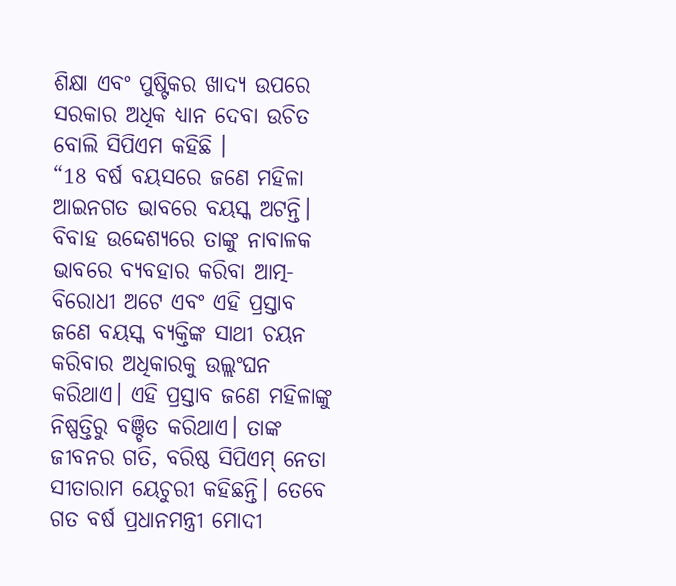ଶିକ୍ଷା ଏବଂ ପୁଷ୍ଟିକର ଖାଦ୍ୟ ଉପରେ ସରକାର ଅଧିକ ଧ୍ୟାନ ଦେବା ଉଚିତ ବୋଲି ସିପିଏମ କହିଛି ।
“18 ବର୍ଷ ବୟସରେ ଜଣେ ମହିଳା ଆଇନଗତ ଭାବରେ ବୟସ୍କ ଅଟନ୍ତି। ବିବାହ ଉଦ୍ଦେଶ୍ୟରେ ତାଙ୍କୁ ନାବାଳକ ଭାବରେ ବ୍ୟବହାର କରିବା ଆତ୍ମ-ବିରୋଧୀ ଅଟେ ଏବଂ ଏହି ପ୍ରସ୍ତାବ ଜଣେ ବୟସ୍କ ବ୍ୟକ୍ତିଙ୍କ ସାଥୀ ଚୟନ କରିବାର ଅଧିକାରକୁ ଉଲ୍ଲଂଘନ କରିଥାଏ। ଏହି ପ୍ରସ୍ତାବ ଜଣେ ମହିଳାଙ୍କୁ ନିଷ୍ପତ୍ତିରୁ ବଞ୍ଚିତ କରିଥାଏ। ତାଙ୍କ ଜୀବନର ଗତି, ବରିଷ୍ଠ ସିପିଏମ୍ ନେତା ସୀତାରାମ ୟେଚୁରୀ କହିଛନ୍ତି। ତେବେ ଗତ ବର୍ଷ ପ୍ରଧାନମନ୍ତ୍ରୀ ମୋଦୀ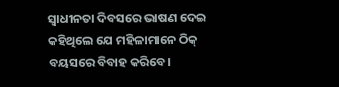ସ୍ୱାଧୀନତା ଦିବସରେ ଭାଷଣ ଦେଇ କହିଥିଲେ ଯେ ମହିଳାମାନେ ଠିକ୍ ବୟସରେ ବିବାହ କରିବେ।